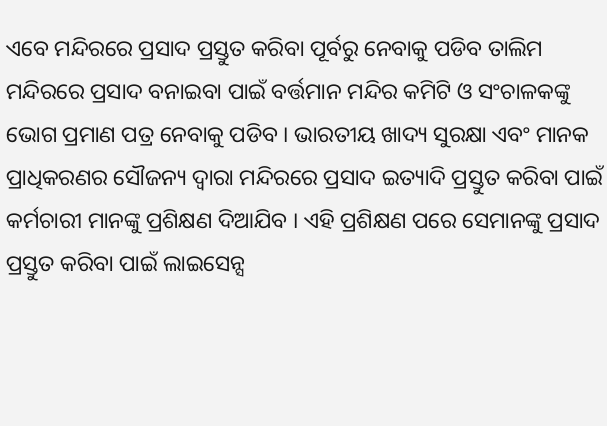ଏବେ ମନ୍ଦିରରେ ପ୍ରସାଦ ପ୍ରସ୍ତୁତ କରିବା ପୂର୍ବରୁ ନେବାକୁ ପଡିବ ତାଲିମ
ମନ୍ଦିରରେ ପ୍ରସାଦ ବନାଇବା ପାଇଁ ବର୍ତ୍ତମାନ ମନ୍ଦିର କମିଟି ଓ ସଂଚାଳକଙ୍କୁ ଭୋଗ ପ୍ରମାଣ ପତ୍ର ନେବାକୁ ପଡିବ । ଭାରତୀୟ ଖାଦ୍ୟ ସୁରକ୍ଷା ଏବଂ ମାନକ ପ୍ରାଧିକରଣର ସୌଜନ୍ୟ ଦ୍ୱାରା ମନ୍ଦିରରେ ପ୍ରସାଦ ଇତ୍ୟାଦି ପ୍ରସ୍ତୁତ କରିବା ପାଇଁ କର୍ମଚାରୀ ମାନଙ୍କୁ ପ୍ରଶିକ୍ଷଣ ଦିଆଯିବ । ଏହି ପ୍ରଶିକ୍ଷଣ ପରେ ସେମାନଙ୍କୁ ପ୍ରସାଦ ପ୍ରସ୍ତୁତ କରିବା ପାଇଁ ଲାଇସେନ୍ସ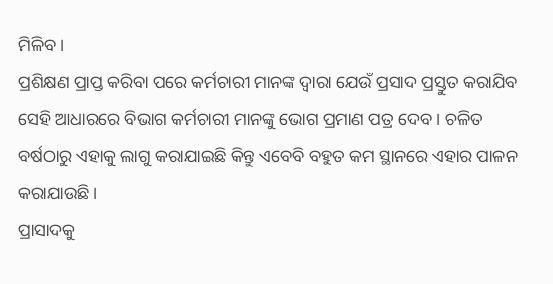ମିଳିବ ।
ପ୍ରଶିକ୍ଷଣ ପ୍ରାପ୍ତ କରିବା ପରେ କର୍ମଚାରୀ ମାନଙ୍କ ଦ୍ୱାରା ଯେଉଁ ପ୍ରସାଦ ପ୍ରସ୍ତୁତ କରାଯିବ ସେହି ଆଧାରରେ ବିଭାଗ କର୍ମଚାରୀ ମାନଙ୍କୁ ଭୋଗ ପ୍ରମାଣ ପତ୍ର ଦେବ । ଚଳିତ ବର୍ଷଠାରୁ ଏହାକୁ ଲାଗୁ କରାଯାଇଛି କିନ୍ତୁ ଏବେବି ବହୁତ କମ ସ୍ଥାନରେ ଏହାର ପାଳନ କରାଯାଉଛି ।
ପ୍ରାସାଦକୁ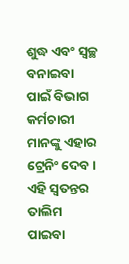ଶୁଦ୍ଧ ଏବଂ ସ୍ୱଚ୍ଛ ବନାଇବା ପାଇଁ ବିଭାଗ କର୍ମଚାରୀ ମାନଙ୍କୁ ଏହାର ଟ୍ରେନିଂ ଦେବ । ଏହି ସ୍ୱତନ୍ତର ତାଲିମ ପାଇବା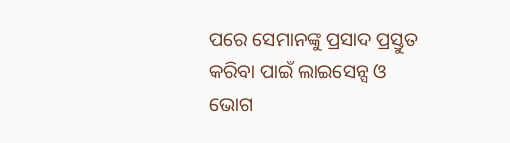ପରେ ସେମାନଙ୍କୁ ପ୍ରସାଦ ପ୍ରସ୍ତୁତ କରିବା ପାଇଁ ଲାଇସେନ୍ସ ଓ ଭୋଗ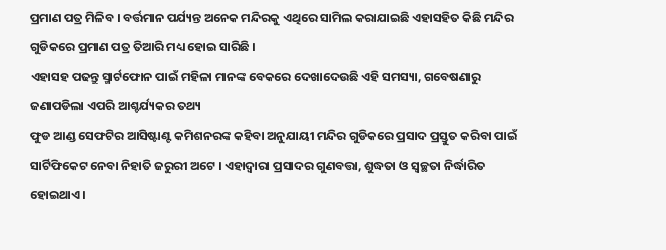ପ୍ରମାଣ ପତ୍ର ମିଳିବ । ବର୍ତ୍ତମାନ ପର୍ଯ୍ୟନ୍ତ ଅନେକ ମନ୍ଦିରକୁ ଏଥିରେ ସାମିଲ କରାଯାଇଛି ଏହାସହିତ କିଛି ମନ୍ଦିର ଗୁଡିକରେ ପ୍ରମାଣ ପତ୍ର ତିଆରି ମଧ୍ୟ ହୋଇ ସାରିଛି ।
ଏହାସହ ପଢନ୍ତୁ ସ୍ମାର୍ଟଫୋନ ପାଇଁ ମହିଳା ମାନଙ୍କ ବେକରେ ଦେଖାଦେଉଛି ଏହି ସମସ୍ୟା, ଗବେଷଣାରୁ ଜଣାପଡିଲା ଏପରି ଆଶ୍ଚର୍ଯ୍ୟକର ତଥ୍ୟ
ଫୁଡ ଆଣ୍ଡ ସେଫଟିର ଆସିଷ୍ଟାଣ୍ଟ କମିଶନରଙ୍କ କହିବା ଅନୁଯାୟୀ ମନ୍ଦିର ଗୁଡିକରେ ପ୍ରସାଦ ପ୍ରସ୍ତୁତ କରିବା ପାଇଁ ସାର୍ଟିଫିକେଟ ନେବା ନିହାତି ଜରୁରୀ ଅଟେ । ଏହାଦ୍ୱାରା ପ୍ରସାଦର ଗୁଣବତ୍ତା, ଶୁଦ୍ଧତା ଓ ସ୍ୱଚ୍ଛତା ନିର୍ଦ୍ଧାରିତ ହୋଇଥାଏ ।